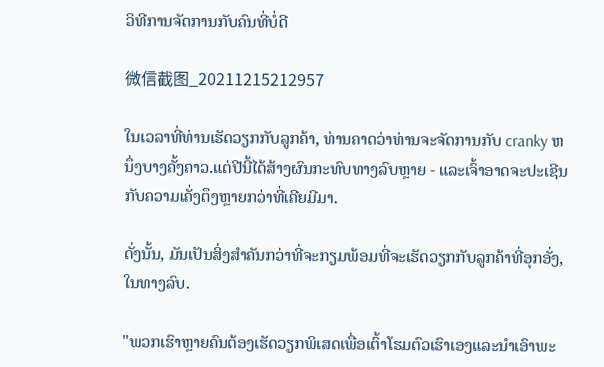ວິທີການຈັດການກັບຄົນທີ່ບໍ່ດີ

微信截图_20211215212957

ໃນເວລາທີ່ທ່ານເຮັດວຽກກັບລູກຄ້າ, ທ່ານຄາດວ່າທ່ານຈະຈັດການກັບ cranky ຫນຶ່ງບາງຄັ້ງຄາວ.ແຕ່ປີນີ້ໄດ້ສ້າງຜົນກະທົບທາງລົບຫຼາຍ - ແລະເຈົ້າອາດຈະປະເຊີນກັບຄວາມເຄັ່ງຕຶງຫຼາຍກວ່າທີ່ເຄີຍມີມາ.

ດັ່ງນັ້ນ, ມັນເປັນສິ່ງສໍາຄັນກວ່າທີ່ຈະກຽມພ້ອມທີ່ຈະເຮັດວຽກກັບລູກຄ້າທີ່ອຸກອັ່ງ, ໃນທາງລົບ.

"ພວກເຮົາຫຼາຍຄົນຕ້ອງເຮັດວຽກພິເສດເພື່ອເຕົ້າໂຮມຕົວເຮົາເອງແລະນໍາເອົາພະ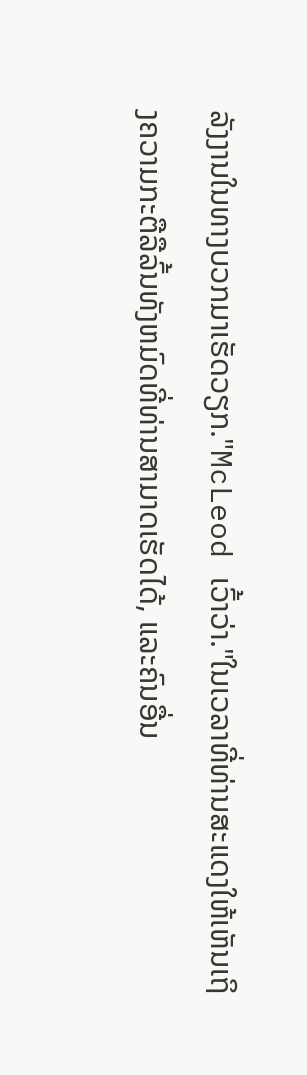ລັງງານໃນທາງບວກມາເຮັດວຽກ."McLeod ເວົ້າວ່າ."ໃນເວລາທີ່ທ່ານສະແດງໃຫ້ເຫັນເຖິງຄວາມກະຕືລືລົ້ນທັງຫມົດທີ່ທ່ານສາມາດເຮັດໄດ້, ແລະຄົນອື່ນ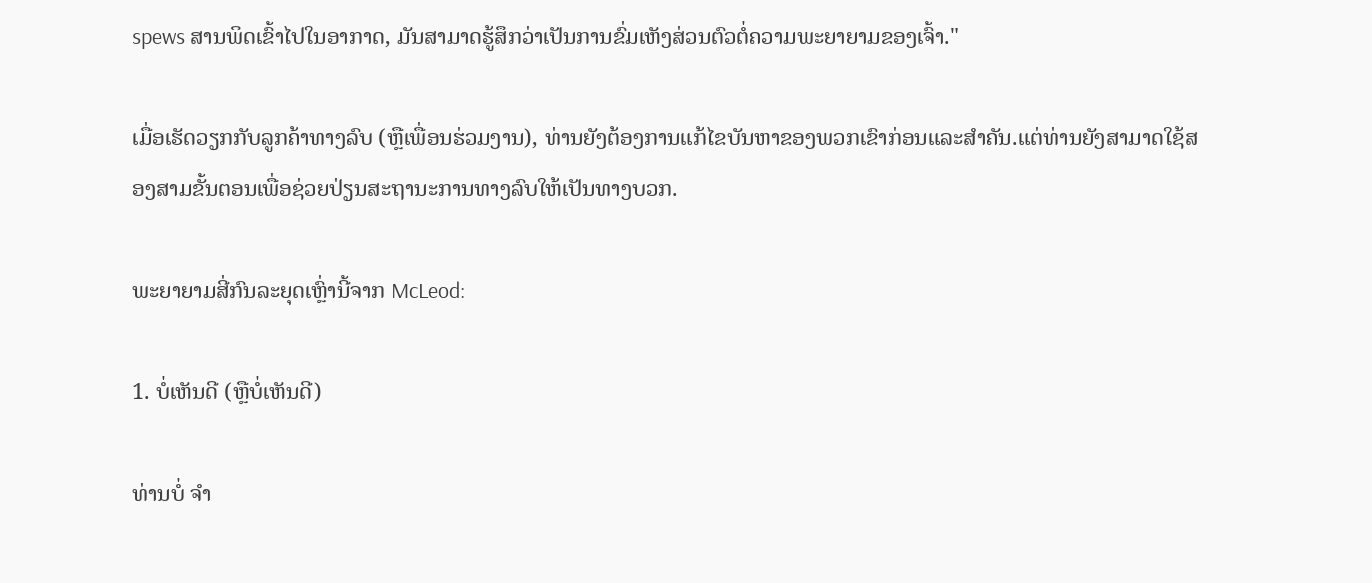spews ສານພິດເຂົ້າໄປໃນອາກາດ, ມັນສາມາດຮູ້ສຶກວ່າເປັນການຂົ່ມເຫັງສ່ວນຕົວຕໍ່ຄວາມພະຍາຍາມຂອງເຈົ້າ."

ເມື່ອເຮັດວຽກກັບລູກຄ້າທາງລົບ (ຫຼືເພື່ອນຮ່ວມງານ), ທ່ານຍັງຕ້ອງການແກ້ໄຂບັນຫາຂອງພວກເຂົາກ່ອນແລະສໍາຄັນ.ແຕ່ທ່ານຍັງສາມາດໃຊ້ສອງສາມຂັ້ນຕອນເພື່ອຊ່ວຍປ່ຽນສະຖານະການທາງລົບໃຫ້ເປັນທາງບວກ.

ພະຍາຍາມສີ່ກົນລະຍຸດເຫຼົ່ານີ້ຈາກ McLeod:

1. ບໍ່ເຫັນດີ (ຫຼືບໍ່ເຫັນດີ)

ທ່ານບໍ່ ຈຳ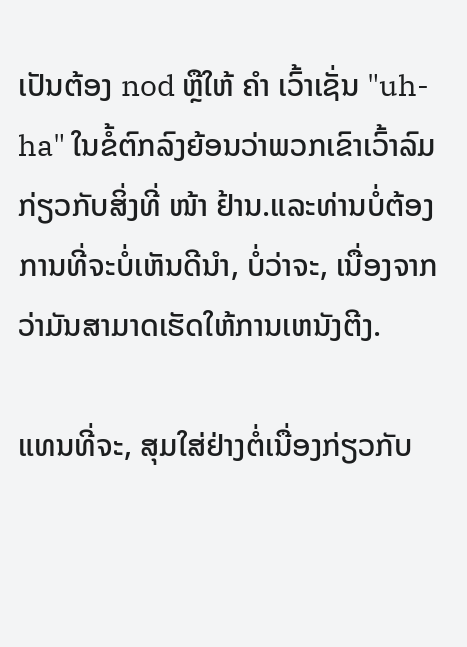ເປັນຕ້ອງ nod ຫຼືໃຫ້ ຄຳ ເວົ້າເຊັ່ນ "uh-ha" ໃນຂໍ້ຕົກລົງຍ້ອນວ່າພວກເຂົາເວົ້າລົມກ່ຽວກັບສິ່ງທີ່ ໜ້າ ຢ້ານ.ແລະທ່ານບໍ່ຕ້ອງການທີ່ຈະບໍ່ເຫັນດີນໍາ, ບໍ່ວ່າຈະ, ເນື່ອງຈາກວ່າມັນສາມາດເຮັດໃຫ້ການເຫນັງຕີງ.

ແທນທີ່ຈະ, ສຸມໃສ່ຢ່າງຕໍ່ເນື່ອງກ່ຽວກັບ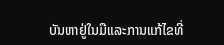ບັນຫາຢູ່ໃນມືແລະການແກ້ໄຂທີ່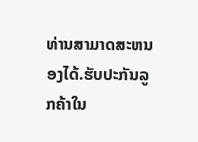ທ່ານສາມາດສະຫນອງໄດ້.ຮັບປະກັນລູກຄ້າໃນ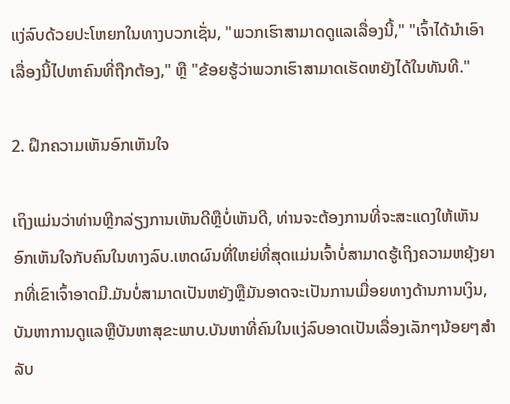ແງ່ລົບດ້ວຍປະໂຫຍກໃນທາງບວກເຊັ່ນ, "ພວກເຮົາສາມາດດູແລເລື່ອງນີ້," "ເຈົ້າໄດ້ນໍາເອົາເລື່ອງນີ້ໄປຫາຄົນທີ່ຖືກຕ້ອງ," ຫຼື "ຂ້ອຍຮູ້ວ່າພວກເຮົາສາມາດເຮັດຫຍັງໄດ້ໃນທັນທີ."

2. ຝຶກຄວາມເຫັນອົກເຫັນໃຈ

ເຖິງແມ່ນວ່າທ່ານຫຼີກລ່ຽງການເຫັນດີຫຼືບໍ່ເຫັນດີ, ທ່ານຈະຕ້ອງການທີ່ຈະສະແດງໃຫ້ເຫັນອົກເຫັນໃຈກັບຄົນໃນທາງລົບ.ເຫດຜົນທີ່ໃຫຍ່ທີ່ສຸດແມ່ນເຈົ້າບໍ່ສາມາດຮູ້ເຖິງຄວາມຫຍຸ້ງຍາກທີ່ເຂົາເຈົ້າອາດມີ.ມັນບໍ່ສາມາດເປັນຫຍັງຫຼືມັນອາດຈະເປັນການເມື່ອຍທາງດ້ານການເງິນ, ບັນຫາການດູແລຫຼືບັນຫາສຸຂະພາບ.ບັນຫາທີ່ຄົນໃນແງ່ລົບອາດເປັນເລື່ອງເລັກໆນ້ອຍໆສຳລັບ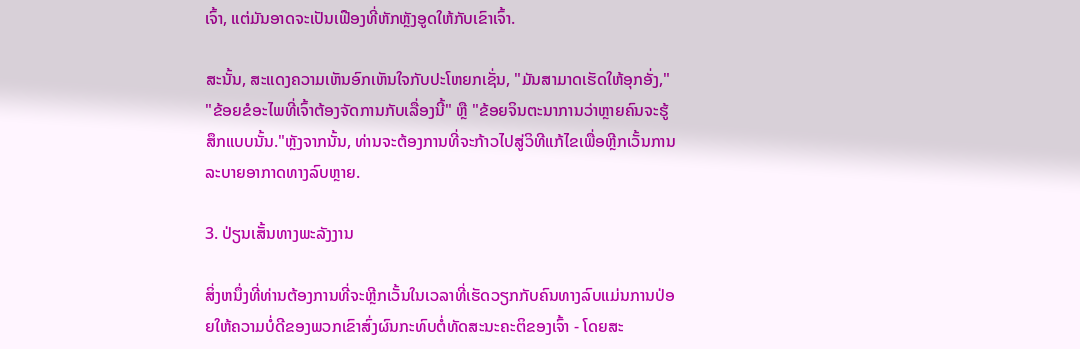ເຈົ້າ, ແຕ່ມັນອາດຈະເປັນເຟືອງທີ່ຫັກຫຼັງອູດໃຫ້ກັບເຂົາເຈົ້າ.

ສະນັ້ນ, ສະແດງຄວາມເຫັນອົກເຫັນໃຈກັບປະໂຫຍກເຊັ່ນ, "ມັນສາມາດເຮັດໃຫ້ອຸກອັ່ງ," "ຂ້ອຍຂໍອະໄພທີ່ເຈົ້າຕ້ອງຈັດການກັບເລື່ອງນີ້" ຫຼື "ຂ້ອຍຈິນຕະນາການວ່າຫຼາຍຄົນຈະຮູ້ສຶກແບບນັ້ນ."ຫຼັງຈາກນັ້ນ, ທ່ານຈະຕ້ອງການທີ່ຈະກ້າວໄປສູ່ວິທີແກ້ໄຂເພື່ອຫຼີກເວັ້ນການລະບາຍອາກາດທາງລົບຫຼາຍ.

3. ປ່ຽນເສັ້ນທາງພະລັງງານ

ສິ່ງຫນຶ່ງທີ່ທ່ານຕ້ອງການທີ່ຈະຫຼີກເວັ້ນໃນເວລາທີ່ເຮັດວຽກກັບຄົນທາງລົບແມ່ນການປ່ອຍໃຫ້ຄວາມບໍ່ດີຂອງພວກເຂົາສົ່ງຜົນກະທົບຕໍ່ທັດສະນະຄະຕິຂອງເຈົ້າ - ໂດຍສະ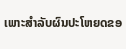ເພາະສໍາລັບຜົນປະໂຫຍດຂອ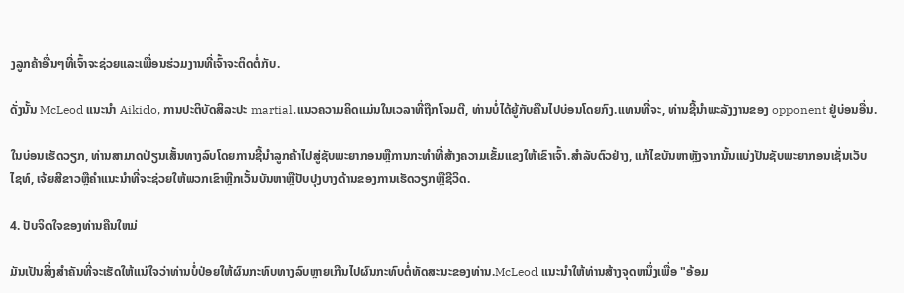ງລູກຄ້າອື່ນໆທີ່ເຈົ້າຈະຊ່ວຍແລະເພື່ອນຮ່ວມງານທີ່ເຈົ້າຈະຕິດຕໍ່ກັບ.

ດັ່ງນັ້ນ McLeod ແນະນໍາ Aikido, ການປະຕິບັດສິລະປະ martial.ແນວຄວາມຄິດແມ່ນໃນເວລາທີ່ຖືກໂຈມຕີ, ທ່ານບໍ່ໄດ້ຍູ້ກັບຄືນໄປບ່ອນໂດຍກົງ.ແທນທີ່ຈະ, ທ່ານຊີ້ນໍາພະລັງງານຂອງ opponent ຢູ່ບ່ອນອື່ນ.

ໃນບ່ອນເຮັດວຽກ, ທ່ານສາມາດປ່ຽນເສັ້ນທາງລົບໂດຍການຊີ້ນໍາລູກຄ້າໄປສູ່ຊັບພະຍາກອນຫຼືການກະທໍາທີ່ສ້າງຄວາມເຂັ້ມແຂງໃຫ້ເຂົາເຈົ້າ.ສໍາລັບຕົວຢ່າງ, ແກ້ໄຂບັນຫາຫຼັງຈາກນັ້ນແບ່ງປັນຊັບພະຍາກອນເຊັ່ນເວັບໄຊທ໌, ເຈ້ຍສີຂາວຫຼືຄໍາແນະນໍາທີ່ຈະຊ່ວຍໃຫ້ພວກເຂົາຫຼີກເວັ້ນບັນຫາຫຼືປັບປຸງບາງດ້ານຂອງການເຮັດວຽກຫຼືຊີວິດ.

4. ປັບຈິດໃຈຂອງທ່ານຄືນໃຫມ່

ມັນເປັນສິ່ງສໍາຄັນທີ່ຈະເຮັດໃຫ້ແນ່ໃຈວ່າທ່ານບໍ່ປ່ອຍໃຫ້ຜົນກະທົບທາງລົບຫຼາຍເກີນໄປຜົນກະທົບຕໍ່ທັດສະນະຂອງທ່ານ.McLeod ແນະນໍາໃຫ້ທ່ານສ້າງຈຸດຫນຶ່ງເພື່ອ "ອ້ອມ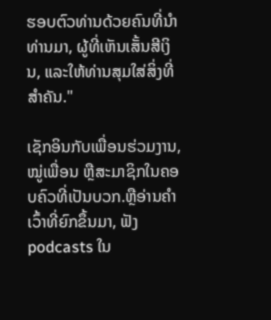ຮອບຕົວທ່ານດ້ວຍຄົນທີ່ນໍາທ່ານມາ, ຜູ້ທີ່ເຫັນເສັ້ນສີເງິນ, ແລະໃຫ້ທ່ານສຸມໃສ່ສິ່ງທີ່ສໍາຄັນ."

ເຊັກອິນກັບເພື່ອນຮ່ວມງານ, ໝູ່ເພື່ອນ ຫຼືສະມາຊິກໃນຄອບຄົວທີ່ເປັນບວກ.ຫຼືອ່ານຄໍາເວົ້າທີ່ຍົກຂຶ້ນມາ, ຟັງ podcasts ໃນ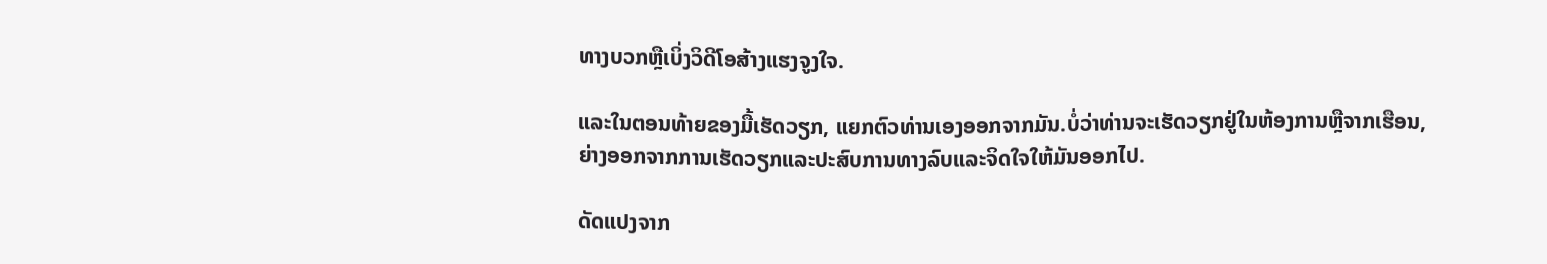ທາງບວກຫຼືເບິ່ງວິດີໂອສ້າງແຮງຈູງໃຈ.

ແລະໃນຕອນທ້າຍຂອງມື້ເຮັດວຽກ, ແຍກຕົວທ່ານເອງອອກຈາກມັນ.ບໍ່ວ່າທ່ານຈະເຮັດວຽກຢູ່ໃນຫ້ອງການຫຼືຈາກເຮືອນ, ຍ່າງອອກຈາກການເຮັດວຽກແລະປະສົບການທາງລົບແລະຈິດໃຈໃຫ້ມັນອອກໄປ.

ດັດແປງຈາກ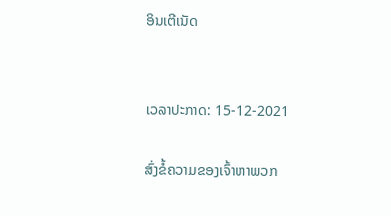ອິນເຕີເນັດ


ເວລາປະກາດ: 15-12-2021

ສົ່ງຂໍ້ຄວາມຂອງເຈົ້າຫາພວກ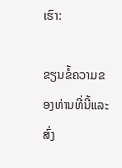ເຮົາ:

ຂຽນຂໍ້ຄວາມຂອງທ່ານທີ່ນີ້ແລະສົ່ງ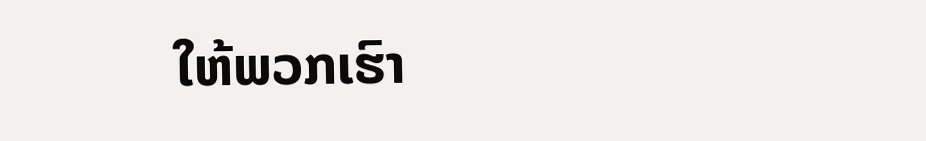ໃຫ້ພວກເຮົາ